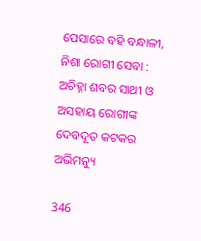ପେସାରେ ବହି ବନ୍ଧାଳୀ, ନିଶା ରୋଗୀ ସେବା : ଅଚିହ୍ନା ଶବର ସାଥୀ ଓ ଅସହାୟ ରୋଗୀଙ୍କ ଦେବଦୂତ କଟକର ଅଭିମନ୍ୟୁ

346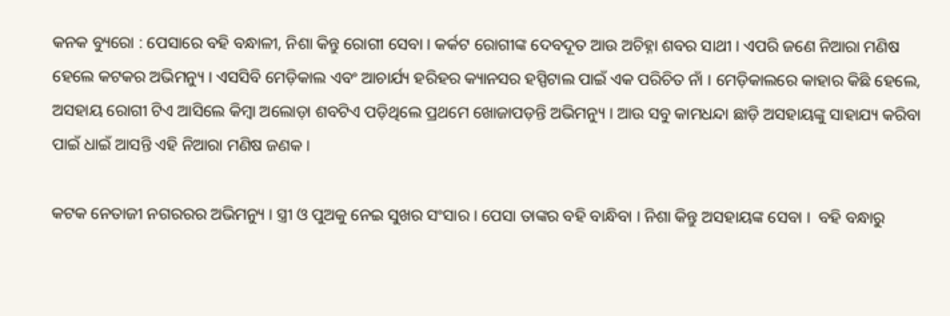କନକ ବ୍ୟୁରୋ : ପେସାରେ ବହି ବନ୍ଧାଳୀ, ନିଶା କିନ୍ତୁ ରୋଗୀ ସେବା । କର୍କଟ ରୋଗୀଙ୍କ ଦେବଦୂତ ଆଉ ଅଚିହ୍ନା ଶବର ସାଥୀ । ଏପରି ଜଣେ ନିଆରା ମଣିଷ ହେଲେ କଟକର ଅଭିମନ୍ୟୁ । ଏସସିବି ମେଡ଼ିକାଲ ଏବଂ ଆଚାର୍ଯ୍ୟ ହରିହର କ୍ୟାନସର ହସ୍ପିଟାଲ ପାଇଁ ଏକ ପରିଚିତ ନାଁ । ମେଡ଼ିକାଲରେ କାହାର କିଛି ହେଲେ, ଅସହାୟ ରୋଗୀ ଟିଏ ଆସିଲେ କିମ୍ବା ଅଲୋଡ଼ା ଶବଟିଏ ପଡ଼ିଥିଲେ ପ୍ରଥମେ ଖୋଜାପଡ଼ନ୍ତି ଅଭିମନ୍ୟୁ । ଆଉ ସବୁ କାମଧନ୍ଦା ଛାଡ଼ି ଅସହାୟଙ୍କୁ ସାହାଯ୍ୟ କରିବା ପାଇଁ ଧାଇଁ ଆସନ୍ତି ଏହି ନିଆରା ମଣିଷ ଜଣକ ।

କଟକ ନେତାଜୀ ନଗରରର ଅଭିମନ୍ୟୁ । ସ୍ତ୍ରୀ ଓ ପୁଅକୁ ନେଇ ସୁଖର ସଂସାର । ପେସା ତାଙ୍କର ବହି ବାନ୍ଧିବା । ନିଶା କିନ୍ତୁ ଅସହାୟଙ୍କ ସେବା ।  ବହି ବନ୍ଧାରୁ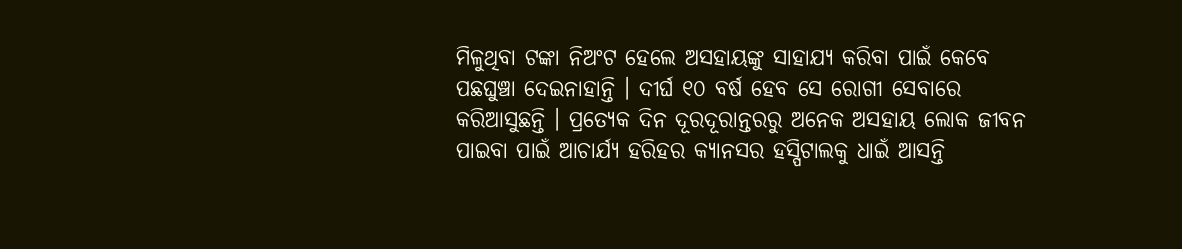ମିଳୁଥିବା ଟଙ୍କା ନିଅଂଟ ହେଲେ ଅସହାୟଙ୍କୁ ସାହାଯ୍ୟ କରିବା ପାଇଁ କେବେ ପଛଘୁଞ୍ଚା ଦେଇନାହାନ୍ତି । ଦୀର୍ଘ ୧୦ ବର୍ଷ ହେବ ସେ ରୋଗୀ ସେବାରେ କରିଆସୁଛନ୍ତି । ପ୍ରତ୍ୟେକ ଦିନ ଦୂରଦୂରାନ୍ତରରୁ ଅନେକ ଅସହାୟ ଲୋକ ଜୀବନ ପାଇବା ପାଇଁ ଆଚାର୍ଯ୍ୟ ହରିହର କ୍ୟାନସର ହସ୍ପିଟାଲକୁ ଧାଇଁ ଆସନ୍ତି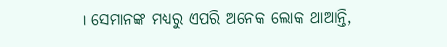। ସେମାନଙ୍କ ମଧ୍ୟରୁ ଏପରି ଅନେକ ଲୋକ ଥାଆନ୍ତି,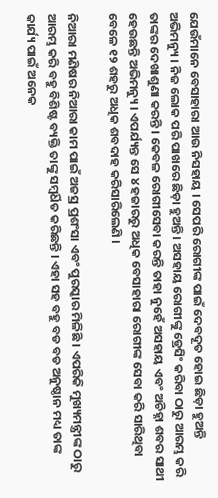ଯେଉଁମାନେ ବେସାହାରା ଆଉ ନିସହାୟ । ସେପରି ରୋଗୀଙ୍କ ପାଇଁ ଦେବଦୂତ ହୋଇ ଛିଡ଼ା ହୁଅନ୍ତି ଅଭିମନ୍ୟୁ । ନିଜ ଲୋକ ପରି ପାଖରେ ଛିଡ଼ା ହୁଅନ୍ତି । ଅସହାୟ ରୋଗୀଙ୍କୁ ଡ୍ରେସିଂ କରିବା ଠାରୁ ଆରମ୍ଭ କରି ତାଙ୍କର ଦେଖାଶୁଣା କରନ୍ତି । କେବଳ ରୋଗୀସେବା କରନ୍ତି ତାହା ନୁହେଁ ଅସହାୟ ଏବଂ ଅଚିହ୍ନା ଶବର ସାଥୀ ହେଉଛନ୍ତି ଅଭିମନ୍ୟୁ । ଏପର୍ଯ୍ୟନ୍ତ ସେ ୪ ହଜାରରୁ ଅଧିକ ବେସାହାରା ରୋଗୀଙ୍କ ସେବା କରି ସାରିଥିବା ବେଳେ ୧୨ ଶହରୁ ଅଧିକ ଶବଦାହ କରିସାରିଲେଣି ।

ନିଆରା ମଣିଷର ନିଆରା କାମ ପାଇଁ ଅଜସ୍ର ପ୍ରଶଂସା ଏବଂ ପୁରସ୍କାର ମିଳିଛି । ଏପରିକି ମୁଖ୍ୟମନ୍ତ୍ରୀଙ୍କ ଠାରୁ ଆରମ୍ଭ କରି ବହୁ ବିଶିଷ୍ଟ ବ୍ୟକ୍ତି ତାଙ୍କୁ ସମ୍ବର୍ଧିତ କରିଛନ୍ତି । ଏହା ସହ ବହୁ ବଡ ବଡ ଅନୁଷ୍ଠାନ ମଧ୍ୟ ତାଙ୍କ କାର୍ଯ୍ୟ ପାଇଁ ଅନେକ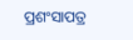ପ୍ରଶଂସାପତ୍ର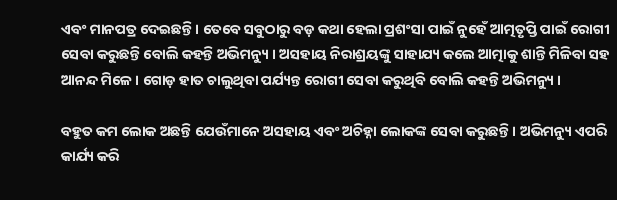ଏବଂ ମାନପତ୍ର ଦେଇଛନ୍ତି । ତେବେ ସବୁଠାରୁ ବଡ଼ କଥା ହେଲା ପ୍ରଶଂସା ପାଇଁ ନୁହେଁ ଆତ୍ମତୃପ୍ତି ପାଇଁ ରୋଗୀ ସେବା କରୁଛନ୍ତି ବୋଲି କହନ୍ତି ଅଭିମନ୍ୟୁ । ଅସହାୟ ନିରାଶ୍ରୟଙ୍କୁ ସାହାଯ୍ୟ କଲେ ଆତ୍ମାକୁ ଶାନ୍ତି ମିଳିବା ସହ ଆନନ୍ଦ ମିଳେ । ଗୋଡ଼ ହାତ ଚାଲୁଥିବା ପର୍ଯ୍ୟନ୍ତ ରୋଗୀ ସେବା କରୁଥିବି ବୋଲି କହନ୍ତି ଅଭିମନ୍ୟୁ ।

ବହୁତ କମ ଲୋକ ଅଛନ୍ତି ଯେଉଁମାନେ ଅସହାୟ ଏବଂ ଅଚିହ୍ନା ଲୋକଙ୍କ ସେବା କରୁଛନ୍ତି । ଅଭିମନ୍ୟୁ ଏପରି କାର୍ଯ୍ୟ କରି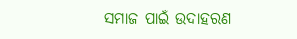ସମାଜ ପାଇଁ ଉଦାହରଣ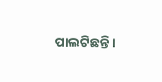ପାଲଟିଛନ୍ତି ।